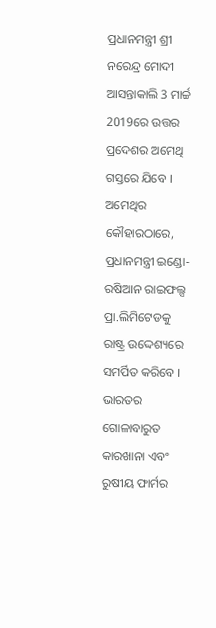ପ୍ରଧାନମନ୍ତ୍ରୀ ଶ୍ରୀ ନରେନ୍ଦ୍ର ମୋଦୀ ଆସନ୍ତାକାଲି 3 ମାର୍ଚ୍ଚ 2019ରେ ଉତ୍ତର ପ୍ରଦେଶର ଅମେଥି ଗସ୍ତରେ ଯିବେ ।
ଅମେଥିର କୌହାରଠାରେ, ପ୍ରଧାନମନ୍ତ୍ରୀ ଇଣ୍ଡୋ-ରଷିଆନ ରାଇଫଲ୍ସ ପ୍ରା.ଲିମିଟେଡକୁ ରାଷ୍ଟ୍ର ଉଦ୍ଦେଶ୍ୟରେ ସମର୍ପିତ କରିବେ ।
ଭାରତର ଗୋଳାବାରୁତ କାରଖାନା ଏବଂ ରୁଷୀୟ ଫାର୍ମର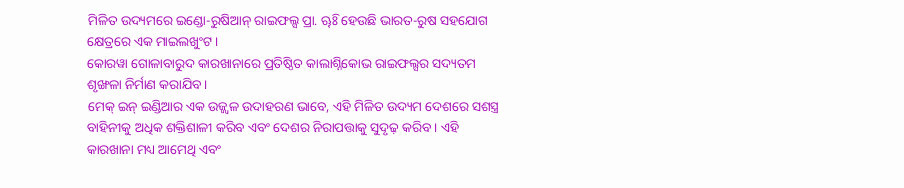ମିଳିତ ଉଦ୍ୟମରେ ଇଣ୍ଡୋ-ରୁଷିଆନ୍ ରାଇଫଲ୍ସ ପ୍ରା. ୠିଃ ହେଉଛି ଭାରତ-ରୁଷ ସହଯୋଗ କ୍ଷେତ୍ରରେ ଏକ ମାଇଲଖୁଂଟ ।
କୋରୱା ଗୋଳାବାରୁଦ କାରଖାନାରେ ପ୍ରତିଷ୍ଠିତ କାଲାଶ୍ନିକୋଭ ରାଇଫଲ୍ସର ସଦ୍ୟତମ ଶୃଙ୍ଖଳା ନିର୍ମାଣ କରାଯିବ ।
ମେକ୍ ଇନ୍ ଇଣ୍ଡିଆର ଏକ ଉଜ୍ଜ୍ୱଳ ଉଦାହରଣ ଭାବେ, ଏହି ମିଳିତ ଉଦ୍ୟମ ଦେଶରେ ସଶସ୍ତ୍ର ବାହିନୀକୁ ଅଧିକ ଶକ୍ତିଶାଳୀ କରିବ ଏବଂ ଦେଶର ନିରାପତ୍ତାକୁ ସୁଦୃଢ଼ କରିବ । ଏହି କାରଖାନା ମଧ୍ୟ ଆମେଥି ଏବଂ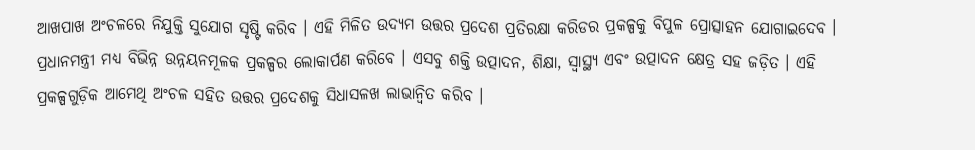ଆଖପାଖ ଅଂଚଳରେ ନିଯୁକ୍ତି ସୁଯୋଗ ସୃଷ୍ଟି କରିବ । ଏହି ମିଳିତ ଉଦ୍ୟମ ଉତ୍ତର ପ୍ରଦେଶ ପ୍ରତିରକ୍ଷା କରିଡର ପ୍ରକଳ୍ପକୁ ବିପୁଳ ପ୍ରୋତ୍ସାହନ ଯୋଗାଇଦେବ ।
ପ୍ରଧାନମନ୍ତ୍ରୀ ମଧ୍ୟ ବିଭିନ୍ନ ଉନ୍ନୟନମୂଳକ ପ୍ରକଳ୍ପର ଲୋକାର୍ପଣ କରିବେ । ଏସବୁ ଶକ୍ତି ଉତ୍ପାଦନ, ଶିକ୍ଷା, ସ୍ୱାସ୍ଥ୍ୟ ଏବଂ ଉତ୍ପାଦନ କ୍ଷେତ୍ର ସହ ଜଡ଼ିତ । ଏହି ପ୍ରକଳ୍ପଗୁଡ଼ିକ ଆମେଥି ଅଂଚଳ ସହିତ ଉତ୍ତର ପ୍ରଦେଶକୁ ସିଧାସଳଖ ଲାଭାନ୍ୱିତ କରିବ ।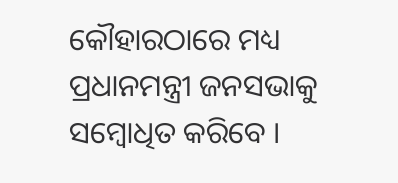କୌହାରଠାରେ ମଧ୍ୟ ପ୍ରଧାନମନ୍ତ୍ରୀ ଜନସଭାକୁ ସମ୍ବୋଧିତ କରିବେ ।